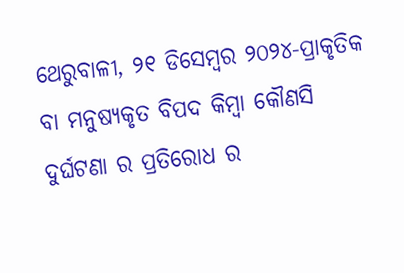ଥେରୁବାଳୀ, ୨୧ ଡିସେମ୍ବର ୨୦୨୪-ପ୍ରାକୃତିକ ବା ମନୁଷ୍ୟକୃତ ବିପଦ କିମ୍ବା କୌଣସି ଦୁର୍ଘଟଣା ର ପ୍ରତିରୋଧ ର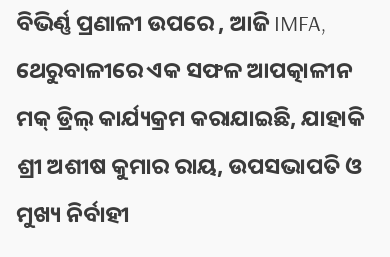ବିଭିର୍ଣ୍ଣ ପ୍ରଣାଳୀ ଉପରେ , ଆଜି IMFA, ଥେରୁବାଳୀରେ ଏକ ସଫଳ ଆପତ୍କାଳୀନ ମକ୍ ଡ୍ରିଲ୍ କାର୍ଯ୍ୟକ୍ରମ କରାଯାଇଛି, ଯାହାକି ଶ୍ରୀ ଅଶୀଷ କୁମାର ରାୟ, ଉପସଭାପତି ଓ ମୁଖ୍ୟ ନିର୍ବାହୀ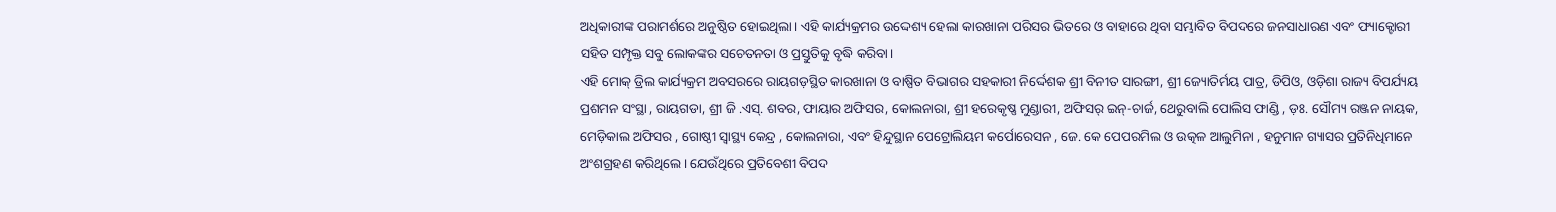ଅଧିକାରୀଙ୍କ ପରାମର୍ଶରେ ଅନୁଷ୍ଠିତ ହୋଇଥିଲା। ଏହି କାର୍ଯ୍ୟକ୍ରମର ଉଦ୍ଦେଶ୍ୟ ହେଲା କାରଖାନା ପରିସର ଭିତରେ ଓ ବାହାରେ ଥିବା ସମ୍ଭାବିତ ବିପଦରେ ଜନସାଧାରଣ ଏବଂ ଫ୍ୟାକ୍ଟୋରୀ ସହିତ ସମ୍ପୃକ୍ତ ସବୁ ଲୋକଙ୍କର ସଚେତନତା ଓ ପ୍ରସ୍ତୁତିକୁ ବୃଦ୍ଧି କରିବା।
ଏହି ମୋକ୍ ଡ୍ରିଲ କାର୍ଯ୍ୟକ୍ରମ ଅବସରରେ ରାୟଗଡ଼ସ୍ଥିତ କାରଖାନା ଓ ବାଷ୍ପିତ ବିଭାଗର ସହକାରୀ ନିର୍ଦ୍ଦେଶକ ଶ୍ରୀ ବିନୀତ ସାରଙ୍ଗୀ, ଶ୍ରୀ ଜ୍ୟୋତିର୍ମୟ ପାତ୍ର, ଡିପିଓ, ଓଡ଼ିଶା ରାଜ୍ୟ ବିପର୍ଯ୍ୟୟ ପ୍ରଶମନ ସଂସ୍ଥା , ରାୟଗଡା, ଶ୍ରୀ ଜି .ଏସ୍. ଶବର, ଫାୟାର ଅଫିସର, କୋଲନାରା, ଶ୍ରୀ ହରେକୃଷ୍ଣ ମୁଣ୍ଡାରୀ, ଅଫିସର୍ ଇନ୍-ଚାର୍ଜ, ଥେରୁବାଲି ପୋଲିସ ଫାଣ୍ଡି , ଡ଼ଃ. ସୌମ୍ୟ ରଞ୍ଜନ ନାୟକ, ମେଡ଼ିକାଲ ଅଫିସର , ଗୋଷ୍ଠୀ ସ୍ଵାସ୍ଥ୍ୟ କେନ୍ଦ୍ର , କୋଲନାରା, ଏବଂ ହିନ୍ଦୁସ୍ଥାନ ପେଟ୍ରୋଲିୟମ କର୍ପୋରେସନ , ଜେ. କେ ପେପରମିଲ ଓ ଉତ୍କଳ ଆଲୁମିନା , ହନୁମାନ ଗ୍ୟାସର ପ୍ରତିନିଧିମାନେ ଅଂଶଗ୍ରହଣ କରିଥିଲେ। ଯେଉଁଥିରେ ପ୍ରତିବେଶୀ ବିପଦ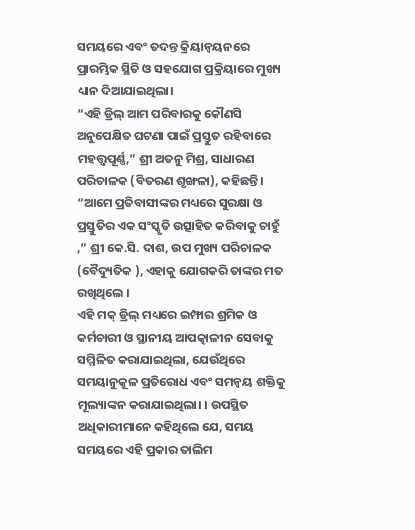ସମୟରେ ଏବଂ ତଦନ୍ତ କ୍ରିୟାନ୍ବୟନରେ ପ୍ରାରମ୍ଭିକ ସ୍ଥିତି ଓ ସହଯୋଗ ପ୍ରକ୍ରିୟାରେ ମୁଖ୍ୟ ଧ୍ୟାନ ଦିଆଯାଇଥିଲା।
“ଏହି ଡ୍ରିଲ୍ ଆମ ପରିବାରକୁ କୌଣସି ଅନୁପେକ୍ଷିତ ଘଟଣା ପାଇଁ ପ୍ରସ୍ତୁତ ରହିବାରେ ମହତ୍ତ୍ୱପୂର୍ଣ୍ଣ,” ଶ୍ରୀ ଅତନୁ ମିଶ୍ର, ସାଧାରଣ ପରିଚାଳକ (ବିତରଣ ଶୃଙ୍ଖଳା), କହିଛନ୍ତି। “ଆମେ ପ୍ରତିବାସୀଙ୍କର ମଧ୍ୟରେ ସୁରକ୍ଷା ଓ ପ୍ରସ୍ତୁତିର ଏକ ସଂସ୍କୃତି ଉତ୍ସାହିତ କରିବାକୁ ଚାହୁଁ ,” ଶ୍ରୀ କେ.ସି. ଦାଶ, ଉପ ମୁଖ୍ୟ ପରିଚାଳକ (ବୈଦ୍ୟୁତିକ ), ଏହାକୁ ଯୋଗକରି ତାଙ୍କର ମତ ରଖିଥିଲେ ।
ଏହି ମକ୍ ଡ୍ରିଲ୍ ମଧ୍ୟରେ ଇମ୍ଫାର ଶ୍ରମିକ ଓ କର୍ମଚାରୀ ଓ ସ୍ଥାନୀୟ ଆପତ୍କାଳୀନ ସେବାକୁ ସମ୍ମିଳିତ କରାଯାଇଥିଲା, ଯେଉଁଥିରେ ସମୟାନୁକୂଳ ପ୍ରତିରୋଧ ଏବଂ ସମନ୍ୱୟ ଶକ୍ତିକୁ ମୂଲ୍ୟାଙ୍କନ କରାଯାଇଥିଲା। । ଉପସ୍ଥିତ ଅଧିକାରୀମାନେ କହିଥିଲେ ଯେ, ସମୟ ସମୟରେ ଏହି ପ୍ରକାର ତାଲିମ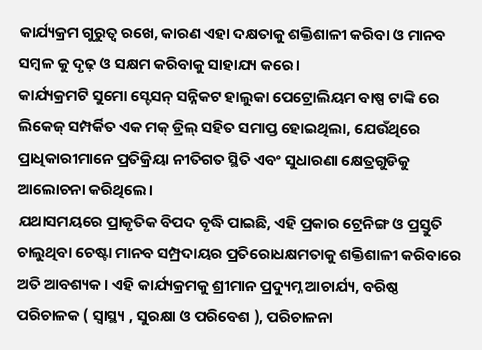କାର୍ଯ୍ୟକ୍ରମ ଗୁରୁତ୍ୱ ରଖେ, କାରଣ ଏହା ଦକ୍ଷତାକୁ ଶକ୍ତିଶାଳୀ କରିବା ଓ ମାନବ ସମ୍ବଳ କୁ ଦୃଢ଼ ଓ ସକ୍ଷମ କରିବାକୁ ସାହାଯ୍ୟ କରେ।
କାର୍ଯ୍ୟକ୍ରମଟି ସୁମୋ ସ୍ଟେସନ୍ ସନ୍ନିକଟ ହାଲୁକା ପେଟ୍ରୋଲିୟମ ବାଷ୍ପ ଟାଙ୍କି ରେ ଲିକେଜ୍ ସମ୍ପର୍କିତ ଏକ ମକ୍ ଡ୍ରିଲ୍ ସହିତ ସମାପ୍ତ ହୋଇଥିଲା, ଯେଉଁଥିରେ ପ୍ରାଧିକାରୀମାନେ ପ୍ରତିକ୍ରିୟା ନୀତିଗତ ସ୍ଥିତି ଏବଂ ସୁଧାରଣା କ୍ଷେତ୍ରଗୁଡିକୁ ଆଲୋଚନା କରିଥିଲେ।
ଯଥାସମୟରେ ପ୍ରାକୃତିକ ବିପଦ ବୃଦ୍ଧି ପାଇଛି, ଏହି ପ୍ରକାର ଟ୍ରେନିଙ୍ଗ ଓ ପ୍ରସ୍ତୁତି ଚାଲୁଥିବା ଚେଷ୍ଟା ମାନବ ସମ୍ପ୍ରଦାୟର ପ୍ରତିରୋଧକ୍ଷମତାକୁ ଶକ୍ତିଶାଳୀ କରିବାରେ ଅତି ଆବଶ୍ୟକ। ଏହି କାର୍ଯ୍ୟକ୍ରମକୁ ଶ୍ରୀମାନ ପ୍ରଦ୍ୟୁମ୍ନ ଆଚାର୍ଯ୍ୟ, ବରିଷ୍ଠ ପରିଚାଳକ ( ସ୍ବାସ୍ଥ୍ୟ , ସୁରକ୍ଷା ଓ ପରିବେଶ ), ପରିଚାଳନା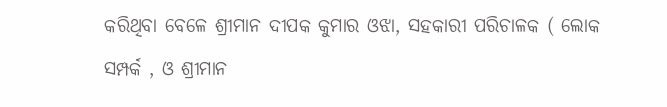କରିଥିବା ବେଳେ ଶ୍ରୀମାନ ଦୀପକ କୁମାର ଓଝା, ସହକାରୀ ପରିଚାଳକ ( ଲୋକ ସମ୍ପର୍କ , ଓ ଶ୍ରୀମାନ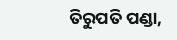ତିରୁପତି ପଣ୍ଡା,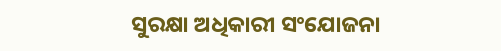ସୁରକ୍ଷା ଅଧିକାରୀ ସଂଯୋଜନା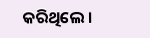କରିଥିଲେ ।